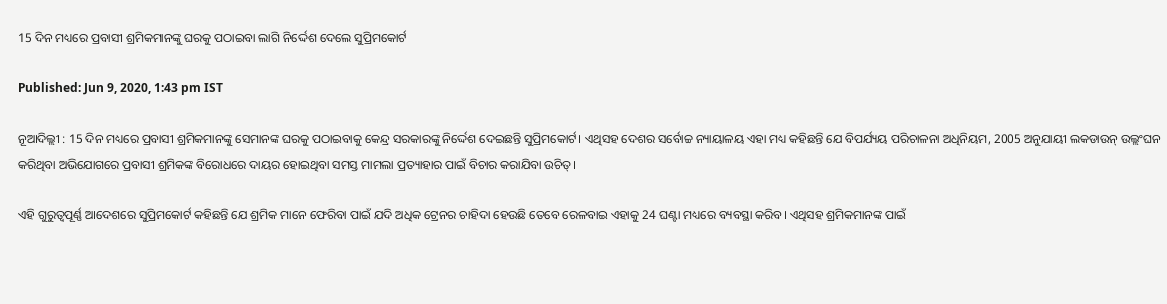15 ଦିନ ମଧ୍ୟରେ ପ୍ରବାସୀ ଶ୍ରମିକମାନଙ୍କୁ ଘରକୁ ପଠାଇବା ଲାଗି ନିର୍ଦ୍ଦେଶ ଦେଲେ ସୁପ୍ରିମକୋର୍ଟ

Published: Jun 9, 2020, 1:43 pm IST

ନୂଆଦିଲ୍ଲୀ : 15 ଦିନ ମଧ୍ୟରେ ପ୍ରବାସୀ ଶ୍ରମିକମାନଙ୍କୁ ସେମାନଙ୍କ ଘରକୁ ପଠାଇବାକୁ କେନ୍ଦ୍ର ସରକାରଙ୍କୁ ନିର୍ଦ୍ଦେଶ ଦେଇଛନ୍ତି ସୁପ୍ରିମକୋର୍ଟ। ଏଥିସହ ଦେଶର ସର୍ବୋଚ୍ଚ ନ୍ୟାୟାଳୟ ଏହା ମଧ୍ୟ କହିଛନ୍ତି ଯେ ବିପର୍ଯ୍ୟୟ ପରିଚାଳନା ଅଧିନିୟମ, 2005 ଅନୁଯାୟୀ ଲକଡାଉନ୍ ଉଲ୍ଲଂଘନ କରିଥିବା ଅଭିଯୋଗରେ ପ୍ରବାସୀ ଶ୍ରମିକଙ୍କ ବିରୋଧରେ ଦାୟର ହୋଇଥିବା ସମସ୍ତ ମାମଲା ପ୍ରତ୍ୟାହାର ପାଇଁ ବିଚାର କରାଯିବା ଉଚିତ୍।

ଏହି ଗୁରୁତ୍ବପୂର୍ଣ୍ଣ ଆଦେଶରେ ସୁପ୍ରିମକୋର୍ଟ କହିଛନ୍ତି ଯେ ଶ୍ରମିକ ମାନେ ଫେରିବା ପାଇଁ ଯଦି ଅଧିକ ଟ୍ରେନର ଚାହିଦା ହେଉଛି ତେବେ ରେଳବାଇ ଏହାକୁ 24 ଘଣ୍ଟା ମଧ୍ୟରେ ବ୍ୟବସ୍ଥା କରିବ। ଏଥିସହ ଶ୍ରମିକମାନଙ୍କ ପାଇଁ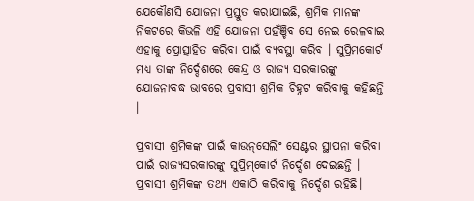ଯେକୌଣସି ଯୋଜନା ପ୍ରସ୍ତୁତ କରାଯାଇଛି, ଶ୍ରମିକ ମାନଙ୍କ ନିକଟରେ କିଭଳି ଏହି ଯୋଜନା ପହଁଞ୍ଚିବ ସେ ନେଇ ରେଳବାଇ ଏହାକୁ ପ୍ରୋତ୍ସାହିତ କରିବା ପାଇଁ ବ୍ୟବସ୍ଥା କରିବ । ସୁପ୍ରିମକୋର୍ଟ ମଧ୍ୟ ତାଙ୍କ ନିର୍ଦ୍ଦେଶରେ କେନ୍ଦ୍ର ଓ ରାଜ୍ୟ ସରକାରଙ୍କୁ ଯୋଜନାବଦ୍ଧ ଭାବରେ ପ୍ରବାସୀ ଶ୍ରମିକ ଚିହ୍ନଟ କରିବାକୁ କହିଛନ୍ତି ।

ପ୍ରବାସୀ ଶ୍ରମିକଙ୍କ ପାଇଁ କାଉନ୍‌ସେଲିଂ ସେଣ୍ଟର ସ୍ଥାପନା କରିବା ପାଇଁ ରାଜ୍ୟସରକାରଙ୍କୁ ସୁପ୍ରିମ୍‌କୋର୍ଟ ନିର୍ଦ୍ଦେଶ ଦେଇଛନ୍ତି । ପ୍ରବାସୀ ଶ୍ରମିକଙ୍କ ତଥ୍ୟ ଏକାଠି କରିବାକୁ ନିର୍ଦ୍ଦେଶ ରହିଛି।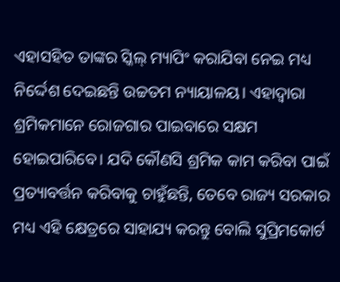ଏହାସହିତ ତାଙ୍କର ସ୍କିଲ୍‌ ମ୍ୟାପିଂ କରାଯିବା ନେଇ ମଧ୍ୟ ନିର୍ଦ୍ଦେଶ ଦେଇଛନ୍ତି ଉଚ୍ଚତମ ନ୍ୟାୟାଳୟ। ଏହାଦ୍ବାରା ଶ୍ରମିକମାନେ ରୋଜଗାର ପାଇବାରେ ସକ୍ଷମ ହୋଇପାରିବେ। ଯଦି କୌଣସି ଶ୍ରମିକ କାମ କରିବା ପାଇଁ ପ୍ରତ୍ୟାବର୍ତ୍ତନ କରିବାକୁ ଚାହୁଁଛନ୍ତି, ତେବେ ରାଜ୍ୟ ସରକାର ମଧ୍ୟ ଏହି କ୍ଷେତ୍ରରେ ସାହାଯ୍ୟ କରନ୍ତୁ ବୋଲି ସୁପ୍ରିମକୋର୍ଟ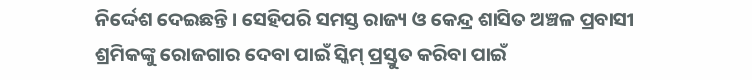ନିର୍ଦ୍ଦେଶ ଦେଇଛନ୍ତି। ସେହିପରି ସମସ୍ତ ରାଜ୍ୟ ଓ କେନ୍ଦ୍ର ଶାସିତ ଅଞ୍ଚଳ ପ୍ରବାସୀ ଶ୍ରମିକଙ୍କୁ ରୋଜଗାର ଦେବା ପାଇଁ ସ୍କିମ୍‌ ପ୍ରସ୍ତୁତ କରିବା ପାଇଁ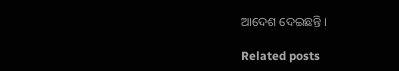ଆଦେଶ ଦେଇଛନ୍ତି ।

Related posts